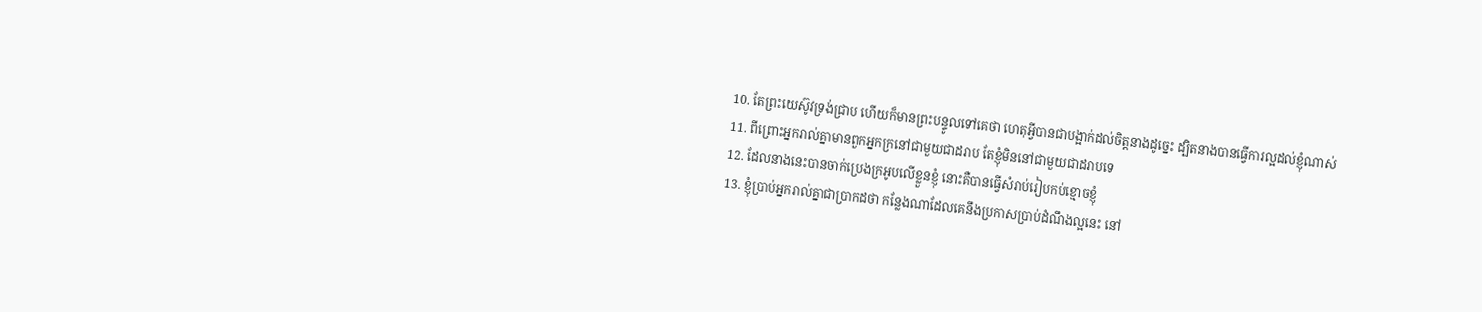10. តែព្រះយេស៊ូវទ្រង់ជ្រាប ហើយក៏មានព្រះបន្ទូលទៅគេថា ហេតុអ្វីបានជាបង្អាក់ដល់ចិត្តនាងដូច្នេះ ដ្បិតនាងបានធ្វើការល្អដល់ខ្ញុំណាស់
11. ពីព្រោះអ្នករាល់គ្នាមានពួកអ្នកក្រនៅជាមួយជាដរាប តែខ្ញុំមិននៅជាមួយជាដរាបទេ
12. ដែលនាងនេះបានចាក់ប្រេងក្រអូបលើខ្លួនខ្ញុំ នោះគឺបានធ្វើសំរាប់រៀបកប់ខ្មោចខ្ញុំ
13. ខ្ញុំប្រាប់អ្នករាល់គ្នាជាប្រាកដថា កន្លែងណាដែលគេនឹងប្រកាសប្រាប់ដំណឹងល្អនេះ នៅ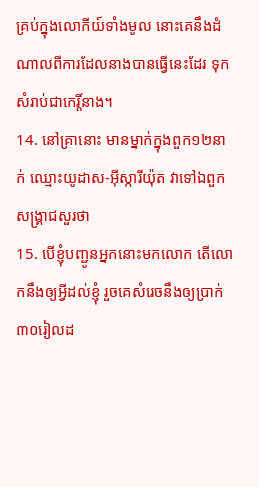គ្រប់ក្នុងលោកីយ៍ទាំងមូល នោះគេនឹងដំណាលពីការដែលនាងបានធ្វើនេះដែរ ទុកសំរាប់ជាកេរ្តិ៍នាង។
14. នៅគ្រានោះ មានម្នាក់ក្នុងពួក១២នាក់ ឈ្មោះយូដាស-អ៊ីស្ការីយ៉ុត វាទៅឯពួកសង្គ្រាជសួរថា
15. បើខ្ញុំបញ្ជូនអ្នកនោះមកលោក តើលោកនឹងឲ្យអ្វីដល់ខ្ញុំ រួចគេសំរេចនឹងឲ្យប្រាក់៣០រៀលដ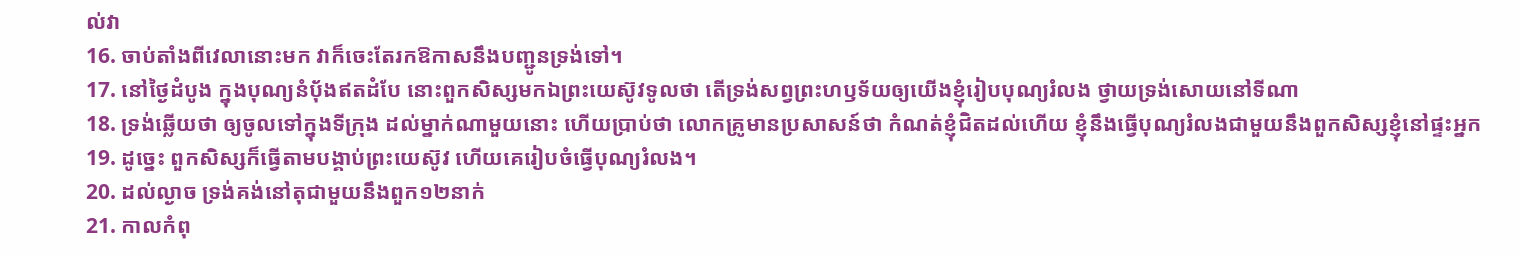ល់វា
16. ចាប់តាំងពីវេលានោះមក វាក៏ចេះតែរកឱកាសនឹងបញ្ជូនទ្រង់ទៅ។
17. នៅថ្ងៃដំបូង ក្នុងបុណ្យនំបុ័ងឥតដំបែ នោះពួកសិស្សមកឯព្រះយេស៊ូវទូលថា តើទ្រង់សព្វព្រះហឫទ័យឲ្យយើងខ្ញុំរៀបបុណ្យរំលង ថ្វាយទ្រង់សោយនៅទីណា
18. ទ្រង់ឆ្លើយថា ឲ្យចូលទៅក្នុងទីក្រុង ដល់ម្នាក់ណាមួយនោះ ហើយប្រាប់ថា លោកគ្រូមានប្រសាសន៍ថា កំណត់ខ្ញុំជិតដល់ហើយ ខ្ញុំនឹងធ្វើបុណ្យរំលងជាមួយនឹងពួកសិស្សខ្ញុំនៅផ្ទះអ្នក
19. ដូច្នេះ ពួកសិស្សក៏ធ្វើតាមបង្គាប់ព្រះយេស៊ូវ ហើយគេរៀបចំធ្វើបុណ្យរំលង។
20. ដល់ល្ងាច ទ្រង់គង់នៅតុជាមួយនឹងពួក១២នាក់
21. កាលកំពុ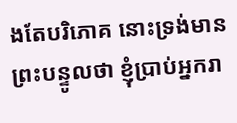ងតែបរិភោគ នោះទ្រង់មានព្រះបន្ទូលថា ខ្ញុំប្រាប់អ្នករា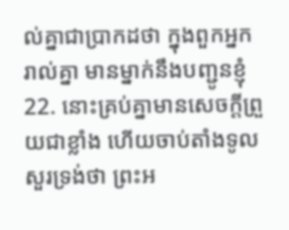ល់គ្នាជាប្រាកដថា ក្នុងពួកអ្នករាល់គ្នា មានម្នាក់នឹងបញ្ជូនខ្ញុំ
22. នោះគ្រប់គ្នាមានសេចក្ដីព្រួយជាខ្លាំង ហើយចាប់តាំងទូលសួរទ្រង់ថា ព្រះអ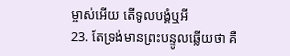ម្ចាស់អើយ តើទូលបង្គំឬអី
23. តែទ្រង់មានព្រះបន្ទូលឆ្លើយថា គឺ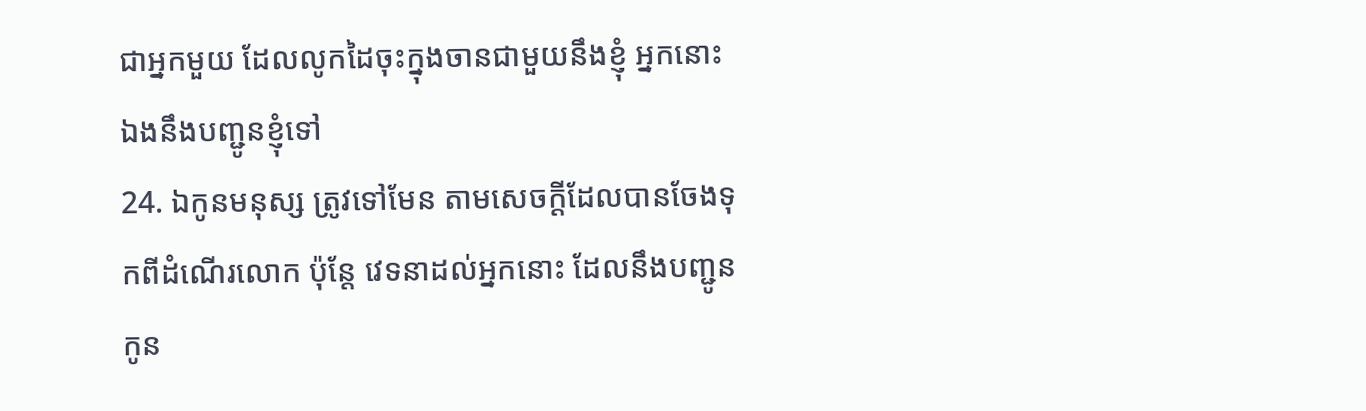ជាអ្នកមួយ ដែលលូកដៃចុះក្នុងចានជាមួយនឹងខ្ញុំ អ្នកនោះឯងនឹងបញ្ជូនខ្ញុំទៅ
24. ឯកូនមនុស្ស ត្រូវទៅមែន តាមសេចក្ដីដែលបានចែងទុកពីដំណើរលោក ប៉ុន្តែ វេទនាដល់អ្នកនោះ ដែលនឹងបញ្ជូនកូន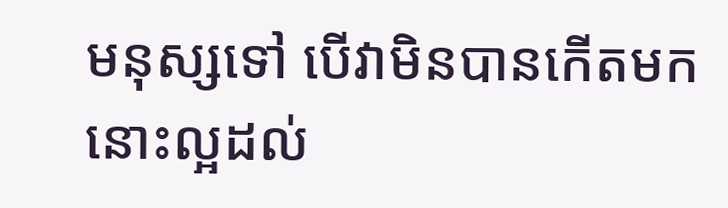មនុស្សទៅ បើវាមិនបានកើតមក នោះល្អដល់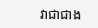វាជាជាង